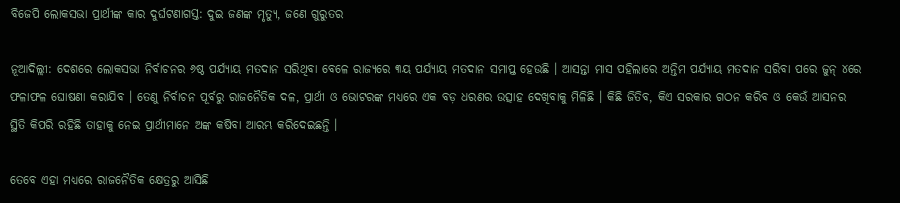ବିଜେପି ଲୋକସଭା ପ୍ରାର୍ଥୀଙ୍କ କାର ଦୁର୍ଘଟଣାଗସ୍ତ: ଦୁଇ ଜଣଙ୍କ ମୃତ୍ୟୁ, ଜଣେ ଗୁରୁତର

ନୂଆଦିଲ୍ଲୀ: ଦେଶରେ ଲୋକସଭା ନିର୍ବାଚନର ୬ଷ୍ଠ ପର୍ଯ୍ୟାୟ ମତଦାନ ସରିଥିବା ବେଳେ ରାଜ୍ୟରେ ୩ୟ ପର୍ଯ୍ୟାୟ ମତଦାନ ସମାପ୍ତ ହେଉଛି । ଆସନ୍ତା ମାସ ପହିଲାରେ ଅନ୍ତିମ ପର୍ଯ୍ୟାୟ ମତଦାନ ସରିବା ପରେ ଜୁନ୍ ୪ରେ ଫଳାଫଳ ଘୋଷଣା କରାଯିବ । ତେଣୁ ନିର୍ବାଚନ ପୂର୍ବରୁ ରାଜନୈତିକ ଦଳ, ପ୍ରାର୍ଥୀ ଓ ଭୋଟରଙ୍କ ମଧ୍ୟରେ ଏକ ବଡ଼ ଧରଣର ଉତ୍ସାହ ଦେଖିବାକୁ ମିଳିଛି । କିଛି ଜିତିବ, କିଏ ସରକାର ଗଠନ କରିବ ଓ କେଉଁ ଆସନର ସ୍ଥିତି କିପରି ରହିଛି ତାହାକୁ ନେଇ ପ୍ରାର୍ଥୀମାନେ ଅଙ୍କ କଷିବା ଆରମ୍ଭ କରିଦେଇଛନ୍ତି ।

ତେବେ ଏହା ମଧ୍ୟରେ ରାଜନୈତିକ କ୍ଷେତ୍ରରୁ ଆସିଛି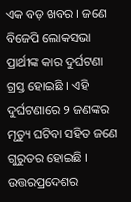ଏକ ବଡ଼ ଖବର । ଜଣେ ବିଜେପି ଲୋକସଭା ପ୍ରାର୍ଥୀଙ୍କ କାର ଦୁର୍ଘଟଣା ଗ୍ରସ୍ତ ହୋଇଛି । ଏହି ଦୁର୍ଘଟଣାରେ ୨ ଜଣଙ୍କର ମୃତ୍ୟୁ ଘଟିବା ସହିତ ଜଣେ ଗୁରୁତର ହୋଇଛି । ଉତ୍ତରପ୍ରଦେଶର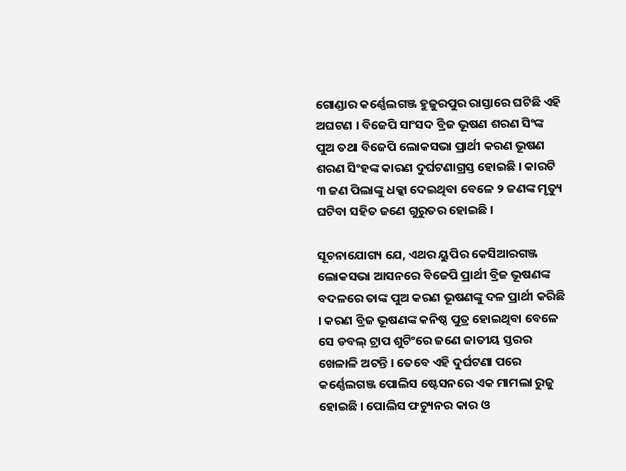ଗୋଣ୍ଡାର କର୍ଣ୍ଣେଲଗଞ୍ଜ ହୁଜୁରପୁର ରାସ୍ତାରେ ଘଟିଛି ଏହି ଅଘଟଣ । ବିଜେପି ସାଂସଦ ବ୍ରିଜ ଭୂଷଣ ଶରଣ ସିଂଙ୍କ ପୁଅ ତଥା ବିଜେପି ଲୋକସଭା ପ୍ରାର୍ଥୀ କରଣ ଭୂଷଣ ଶରଣ ସିଂହଙ୍କ କାରଣ ଦୁର୍ଘଟଣାଗ୍ରସ୍ତ ହୋଇଛି । କାରଟି ୩ ଜଣ ପିଲାଙ୍କୁ ଧକ୍କା ଦେଇଥିବା ବେଳେ ୨ ଜଣଙ୍କ ମୃତ୍ୟୁ ଘଟିବା ସହିତ ଜଣେ ଗୁରୁତର ହୋଇଛି ।

ସୂଚନାଯୋଗ୍ୟ ଯେ, ଏଥର ୟୁପିର କେସିଆରଗଞ୍ଜ ଲୋକସଭା ଆସନରେ ବିଜେପି ପ୍ରାର୍ଥୀ ବ୍ରିଜ ଭୂଷଣଙ୍କ ବଦଳରେ ତାଙ୍କ ପୁଅ କରଣ ଭୂଷଣଙ୍କୁ ଦଳ ପ୍ରାର୍ଥୀ କରିଛି । କରଣ ବ୍ରିଜ ଭୂଷଣଙ୍କ କନିଷ୍ଠ ପୁତ୍ର ହୋଇଥିବା ବେଳେ ସେ ଡବଲ୍ ଟ୍ରାପ ଶୁଟିଂରେ ଜଣେ ଜାତୀୟ ସ୍ତରର ଖେଳାଳି ଅଟନ୍ତି । ତେବେ ଏହି ଦୁର୍ଘଟଣା ପରେ କର୍ଣ୍ଣେଲଗଞ୍ଜ ପୋଲିସ ଷ୍ଟେସନରେ ଏକ ମାମଲା ରୁଜୁ ହୋଇଛି । ପୋଲିସ ଫଚ୍ୟୁନର କାର ଓ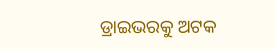ଡ୍ରାଇଭରକୁ ଅଟକ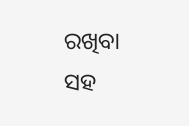ରଖିବା ସହ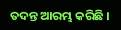ତଦନ୍ତ ଆରମ୍ଭ କରିଛି ।